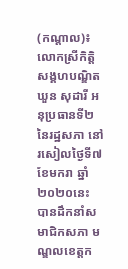(កណ្ដាល)៖ លោកស្រីកិត្តិសង្គហបណ្ឌិត ឃួន សុដារី អនុប្រធានទី២ នៃរដ្ឋសភា នៅរសៀលថ្ងៃទី៧ ខែមករា ឆ្នាំ២០២០នេះ បានដឹកនាំសមាជិកសភា មណ្ឌលខេត្តក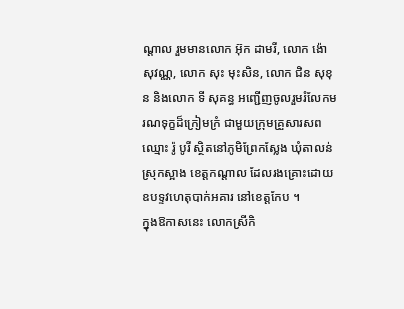ណ្ដាល រួមមានលោក អ៊ុក ដាមរី, លោក ង៉ោ សុវណ្ណ, លោក សុះ មុះសិន, លោក ជិន សុខុន និងលោក ទី សុគន្ធ អញ្ជើញចូលរួមរំលែកមរណទុក្ខដ៏ក្រៀមក្រំ ជាមួយក្រុមគ្រួសារសព ឈ្មោះ រ៉ូ បូរី ស្ថិតនៅភូមិព្រែកស្លែង ឃុំតាលន់ ស្រុកស្អាង ខេត្តកណ្តាល ដែលរងគ្រោះដោយឧបទ្ទវហេតុបាក់អគារ នៅខេត្តកែប ។
ក្នុងឱកាសនេះ លោកស្រីកិ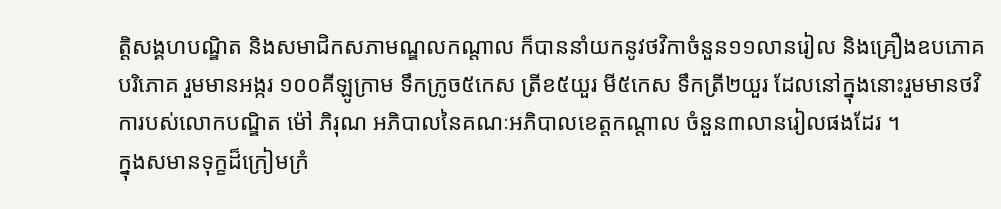ត្តិសង្គហបណ្ឌិត និងសមាជិកសភាមណ្ឌលកណ្តាល ក៏បាននាំយកនូវថវិកាចំនួន១១លានរៀល និងគ្រឿងឧបភោគ បរិភោគ រួមមានអង្ករ ១០០គីឡូក្រាម ទឹកក្រូច៥កេស ត្រីខ៥យួរ មី៥កេស ទឹកត្រី២យួរ ដែលនៅក្នុងនោះរួមមានថវិការបស់លោកបណ្ឌិត ម៉ៅ ភិរុណ អភិបាលនៃគណៈអភិបាលខេត្តកណ្ដាល ចំនួន៣លានរៀលផងដែរ ។
ក្នុងសមានទុក្ខដ៏ក្រៀមក្រំ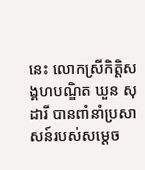នេះ លោកស្រីកិត្តិសង្គហបណ្ឌិត ឃួន សុដារី បានពាំនាំប្រសាសន៍របស់សម្តេច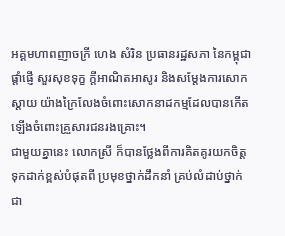អគ្គមហាពញាចក្រី ហេង សំរិន ប្រធានរដ្ឋសភា នៃកម្ពុជាផ្តាំផ្ញើ សួរសុខទុក្ខ ក្តីអាណិតអាសូរ និងសម្តែងការសោកស្តាយ យ៉ាងក្រៃលែងចំពោះសោកនាដកម្មដែលបានកើតឡើងចំពោះគ្រួសារជនរងគ្រោះ។
ជាមួយគ្នានេះ លោកស្រី ក៏បានថ្លែងពីការគិតគូរយកចិត្តទុកដាក់ខ្ពស់បំផុតពី ប្រមុខថ្នាក់ដឹកនាំ គ្រប់លំដាប់ថ្នាក់ ជា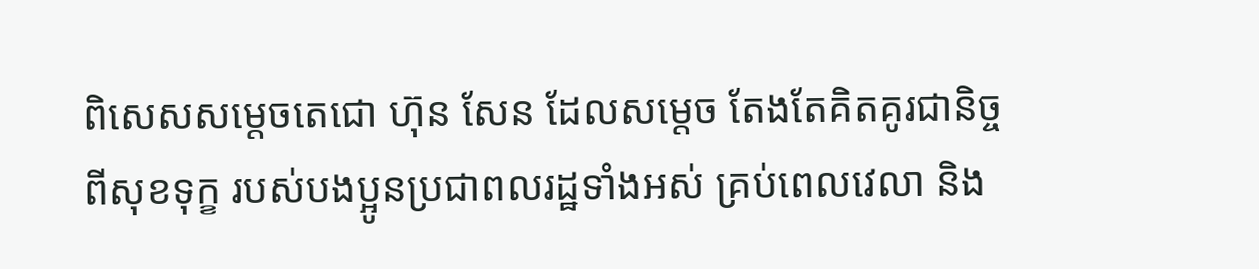ពិសេសសម្តេចតេជោ ហ៊ុន សែន ដែលសម្តេច តែងតែគិតគូរជានិច្ចពីសុខទុក្ខ របស់បងប្អូនប្រជាពលរដ្ឋទាំងអស់ គ្រប់ពេលវេលា និង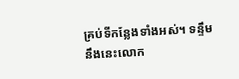គ្រប់ទីកន្លែងទាំងអស់។ ទន្ទឹមនឹងនេះលោក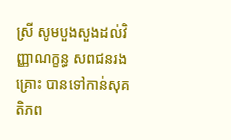ស្រី សូមបួងសួងដល់វិញ្ញាណក្ខន្ធ សពជនរងគ្រោះ បានទៅកាន់សុគតិភព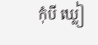កុំបី ឃ្លៀ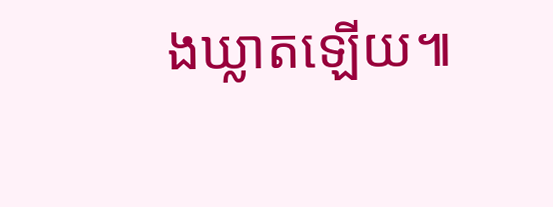ងឃ្លាតឡើយ៕